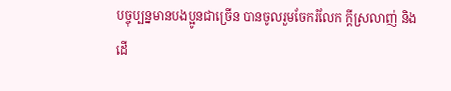បច្ចុប្បន្នមានបងប្អូនជាច្រើន បានចូលរួមចែករំលែក ក្តីស្រលាញ់ និងដើ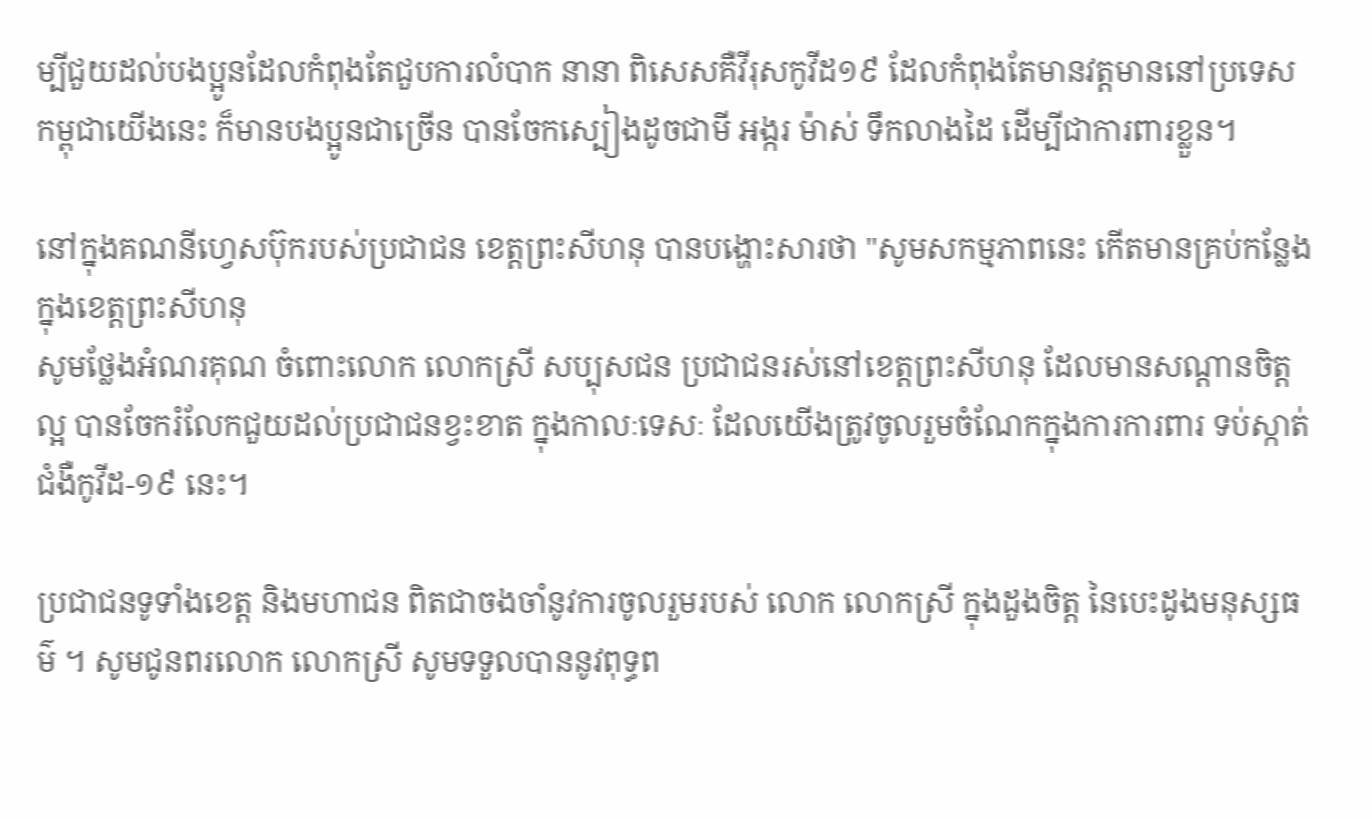ម្បីជួយដល់បងប្អូនដែលកំពុងតែជួបការលំបាក នានា ពិសេសគឺវីរុសកូវីដ១៩ ដែលកំពុងតែមានវត្តមាននៅប្រទេសកម្ពុជាយើងនេះ ក៏មានបងប្អូនជាច្រើន បានចែកស្បៀងដូចជាមី អង្ករ ម៉ាស់ ទឹកលាងដៃ ដើម្បីជាការពារខ្លួន។

នៅក្នុងគណនីហ្វេសប៊ុករបស់ប្រជាជន ខេត្តព្រះសីហនុ បានបង្ហោះសារថា "សូមសកម្មភាពនេះ កើតមានគ្រប់កន្លែង ក្នុងខេត្តព្រះសីហនុ
សូមថ្លែងអំណរគុណ ចំពោះលោក លោកស្រី សប្បុសជន ប្រជាជនរស់នៅខេត្តព្រះសីហនុ ដែលមានសណ្ដានចិត្តល្អ បានចែករំលែកជួយដល់ប្រជាជនខ្វះខាត ក្នុងកាលៈទេសៈ ដែលយើងត្រូវចូលរួមចំណែកក្នុងការការពារ ទប់ស្កាត់ ជំងឺកូវីដ-១៩ នេះ។

ប្រជាជនទូទាំងខេត្ត និងមហាជន ពិតជាចងចាំនូវការចូលរួមរបស់ លោក លោកស្រី ក្នុងដួងចិត្ត នៃបេះដូងមនុស្សធម៌ ។ សូមជូនពរលោក លោកស្រី សូមទទួលបាននូវពុទ្ធព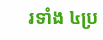រទាំង ៤ប្រ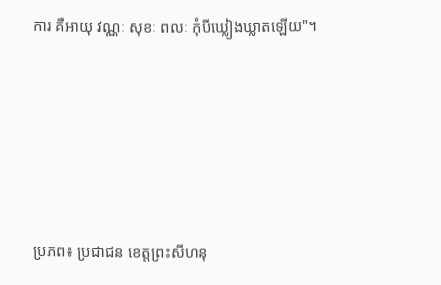ការ គឺអាយុ វណ្ណៈ សុខៈ ពលៈ កុំបីឃ្លៀងឃ្លាតឡើយ"។





ប្រភព៖ ប្រជាជន ខេត្តព្រះសីហនុ